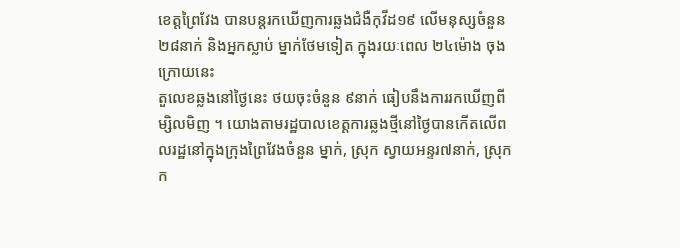ខេត្តព្រៃវែង បានបន្តរកឃើញការឆ្លងជំងឺកុវីដ១៩ លើមនុស្សចំនួន ២៨នាក់ និងអ្នកស្លាប់ ម្នាក់ថែមទៀត ក្នុងរយៈពេល ២៤ម៉ោង ចុងក្រោយនេះ
តួលេខឆ្លងនៅថ្ងៃនេះ ថយចុះចំនួន ៩នាក់ ធៀបនឹងការរកឃើញពី ម្សិលមិញ ។ យោងតាមរដ្ឋបាលខេត្តការឆ្លងថ្មីនៅថ្ងៃបានកើតលើពលរដ្ឋនៅក្នុងក្រុងព្រៃវែងចំនួន ម្នាក់, ស្រុក ស្វាយអន្ទរ៧នាក់, ស្រុកក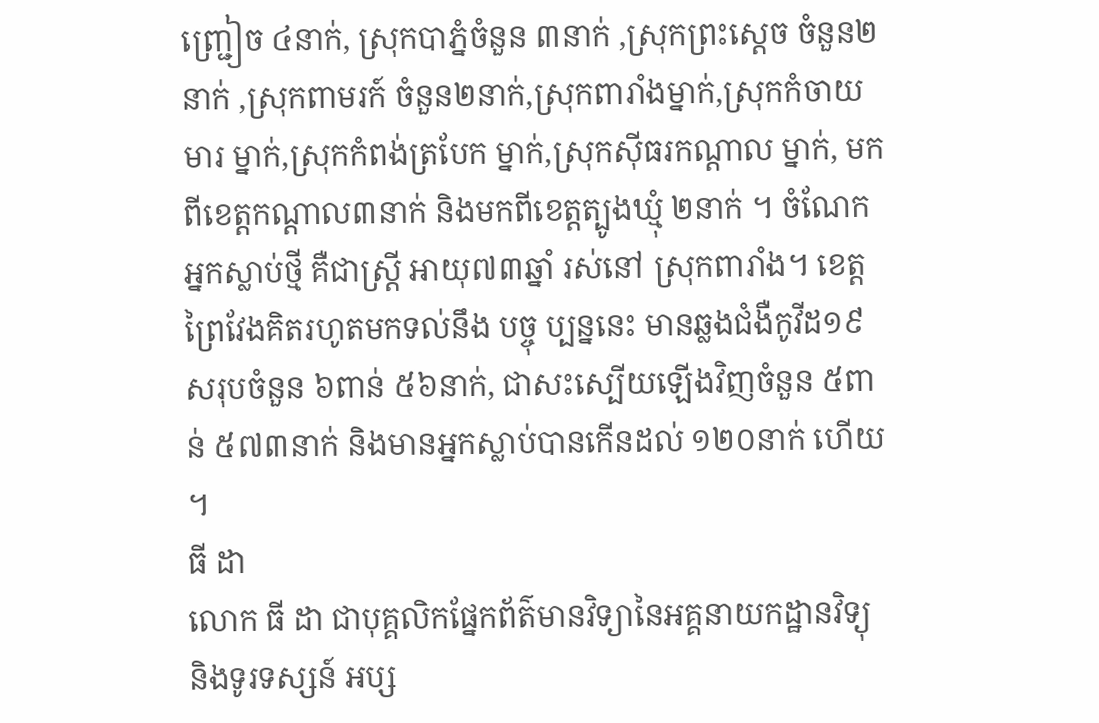ញ្ជ្រៀច ៤នាក់, ស្រុកបាភ្នំចំនួន ៣នាក់ ,ស្រុកព្រះស្តេច ចំនួន២នាក់ ,ស្រុកពាមរក៍ ចំនួន២នាក់,ស្រុកពារាំងម្នាក់,ស្រុកកំចាយមារ ម្នាក់,ស្រុកកំពង់ត្របែក ម្នាក់,ស្រុកសុីធរកណ្ដាល ម្នាក់, មកពីខេត្តកណ្តាល៣នាក់ និងមកពីខេត្តត្បូងឃ្មុំ ២នាក់ ។ ចំណែកអ្នកស្លាប់ថ្មី គឺជាស្រ្តី អាយុ៧៣ឆ្នាំ រស់នៅ ស្រុកពារាំង។ ខេត្តព្រៃវែងគិតរហូតមកទល់នឹង បច្ចុ ប្បន្ននេះ មានឆ្លងជំងឺកូវីដ១៩ សរុបចំនួន ៦ពាន់ ៥៦នាក់, ជាសះស្បើយឡើងវិញចំនួន ៥ពាន់ ៥៧៣នាក់ និងមានអ្នកស្លាប់បានកើនដល់ ១២០នាក់ ហើយ ។
ធី ដា
លោក ធី ដា ជាបុគ្គលិកផ្នែកព័ត៌មានវិទ្យានៃអគ្គនាយកដ្ឋានវិទ្យុ និងទូរទស្សន៍ អប្ស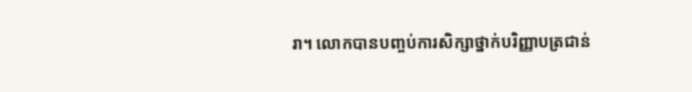រា។ លោកបានបញ្ចប់ការសិក្សាថ្នាក់បរិញ្ញាបត្រជាន់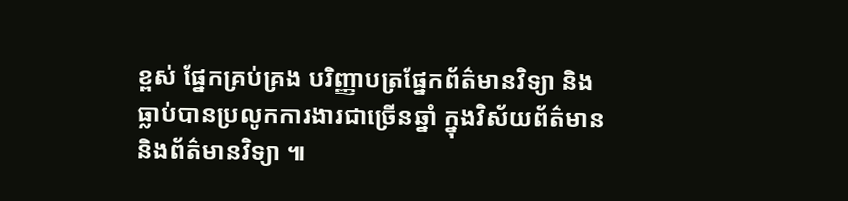ខ្ពស់ ផ្នែកគ្រប់គ្រង បរិញ្ញាបត្រផ្នែកព័ត៌មានវិទ្យា និងធ្លាប់បានប្រលូកការងារជាច្រើនឆ្នាំ ក្នុងវិស័យព័ត៌មាន និងព័ត៌មានវិទ្យា ៕